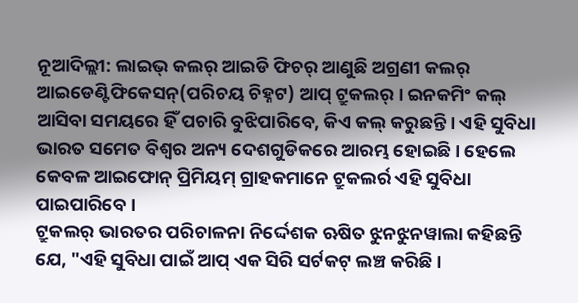ନୂଆଦିଲ୍ଲୀ: ଲାଇଭ୍ କଲର୍ ଆଇଡି ଫିଚର୍ ଆଣୁଛି ଅଗ୍ରଣୀ କଲର୍ ଆଇଡେଣ୍ଟିଫିକେସନ୍(ପରିଚୟ ଚିହ୍ନଟ) ଆପ୍ ଟ୍ରୁକଲର୍ । ଇନକମିଂ କଲ୍ ଆସିବା ସମୟରେ ହିଁ ପଚାରି ବୁଝିପାରିବେ, କିଏ କଲ୍ କରୁଛନ୍ତି । ଏହି ସୁବିଧା ଭାରତ ସମେତ ବିଶ୍ବର ଅନ୍ୟ ଦେଶଗୁଡିକରେ ଆରମ୍ଭ ହୋଇଛି । ହେଲେ କେବଳ ଆଇଫୋନ୍ ପ୍ରିମିୟମ୍ ଗ୍ରାହକମାନେ ଟ୍ରୁକଲର୍ର ଏହି ସୁବିଧା ପାଇପାରିବେ ।
ଟ୍ରୁକଲର୍ ଭାରତର ପରିଚାଳନା ନିର୍ଦ୍ଦେଶକ ଋଷିତ ଝୁନଝୁନୱାଲା କହିଛନ୍ତି ଯେ, "ଏହି ସୁବିଧା ପାଇଁ ଆପ୍ ଏକ ସିରି ସର୍ଟକଟ୍ ଲଞ୍ଚ କରିଛି ।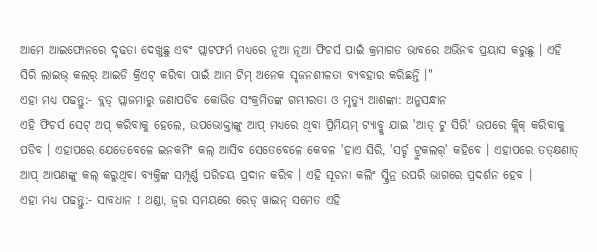ଆମେ ଆଇଫୋନରେ ଦୃଢତା ଦେଖୁଛୁ ଏବଂ ପ୍ଲାଟଫର୍ମ ମଧ୍ୟରେ ନୂଆ ନୂଆ ଫିଚର୍ସ ପାଇଁ କ୍ରମାଗତ ଭାବରେ ଅଭିନବ ପ୍ରୟାସ କରୁଛୁ । ଏହି ସିରି ଲାଇଭ୍ କଲର୍ ଆଇଡି କ୍ରିଏଟ୍ କରିବା ପାଇଁ ଆମ ଟିମ୍ ଅନେକ ସୃଜନଶୀଳତା ବ୍ୟବହାର କରିଛନ୍ତି ।"
ଏହା ମଧ୍ୟ ପଢନ୍ତୁ:- ବ୍ଲଡ୍ ପ୍ଲାଜମାରୁ ଜଣାପଡିବ କୋଭିଡ ସଂକ୍ରମିତଙ୍କ ଗମ୍ଭୀରତା ଓ ମୃତ୍ୟୁ ଆଶଙ୍କା: ଅନୁସନ୍ଧାନ
ଏହି ଫିଚର୍ସ ସେଟ୍ ଅପ୍ କରିବାକୁ ହେଲେ, ଉପଭୋକ୍ତାଙ୍କୁ ଆପ୍ ମଧ୍ୟରେ ଥିବା ପ୍ରିମିୟମ୍ ଟ୍ୟାବ୍କୁ ଯାଇ 'ଆଡ୍ ଟୁ ସିରି' ଉପରେ କ୍ଲିକ୍ କରିବାକୁ ପଡିବ । ଏହାପରେ ଯେତେବେଳେ ଇନକମିଂ କଲ୍ ଆସିବ ସେତେବେଳେ କେବଳ 'ହାଏ ସିରି, 'ସର୍ଚ୍ଚ ଟ୍ରୁକଲର୍' କହିବେ । ଏହାପରେ ତତ୍କ୍ଷଣାତ୍ ଆପ୍ ଆପଣଙ୍କୁ କଲ୍ କରୁଥିବା ବ୍ୟକ୍ତିଙ୍କ ସମ୍ପୂର୍ଣ୍ଣ ପରିଚୟ ପ୍ରଦାନ କରିବ । ଏହି ସୂଚନା କଲିଂ ସ୍କ୍ରିନ୍ର ଉପରି ଭାଗରେ ପ୍ରଦର୍ଶନ ହେବ ।
ଏହା ମଧ୍ୟ ପଢନ୍ତୁ:- ସାବଧାନ ! ଥଣ୍ଡା, ଜ୍ବର ସମୟରେ ରେଡ୍ ୱାଇନ୍ ସମେତ ଏହି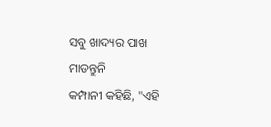ସବୁ ଖାଦ୍ୟର ପାଖ ମାଡନ୍ତୁନି
କମ୍ପାନୀ କହିଛି, "ଏହି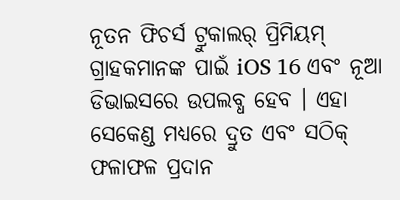ନୂତନ ଫିଚର୍ସ ଟ୍ରୁକାଲର୍ ପ୍ରିମିୟମ୍ ଗ୍ରାହକମାନଙ୍କ ପାଇଁ iOS 16 ଏବଂ ନୂଆ ଡିଭାଇସରେ ଉପଲବ୍ଧ ହେବ । ଏହା ସେକେଣ୍ଡ ମଧ୍ୟରେ ଦ୍ରୁତ ଏବଂ ସଠିକ୍ ଫଳାଫଳ ପ୍ରଦାନ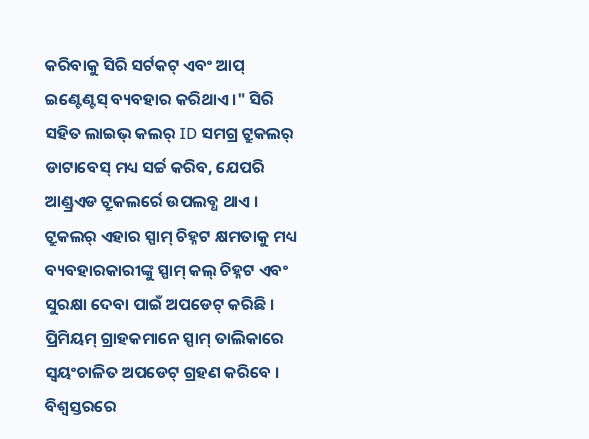କରିବାକୁ ସିରି ସର୍ଟକଟ୍ ଏବଂ ଆପ୍ ଇଣ୍ଟେଣ୍ଟସ୍ ବ୍ୟବହାର କରିଥାଏ ।" ସିରି ସହିତ ଲାଇଭ୍ କଲର୍ ID ସମଗ୍ର ଟ୍ରୁକଲର୍ ଡାଟାବେସ୍ ମଧ୍ୟ ସର୍ଚ୍ଚ କରିବ, ଯେପରି ଆଣ୍ଡ୍ରଏଡ ଟ୍ରୁକଲର୍ରେ ଉପଲବ୍ଧ ଥାଏ ।
ଟ୍ରୁକଲର୍ ଏହାର ସ୍ପାମ୍ ଚିହ୍ନଟ କ୍ଷମତାକୁ ମଧ୍ୟ ବ୍ୟବହାରକାରୀଙ୍କୁ ସ୍ପାମ୍ କଲ୍ ଚିହ୍ନଟ ଏବଂ ସୁରକ୍ଷା ଦେବା ପାଇଁ ଅପଡେଟ୍ କରିଛି । ପ୍ରିମିୟମ୍ ଗ୍ରାହକମାନେ ସ୍ପାମ୍ ତାଲିକାରେ ସ୍ୱୟଂଚାଳିତ ଅପଡେଟ୍ ଗ୍ରହଣ କରିବେ । ବିଶ୍ବସ୍ତରରେ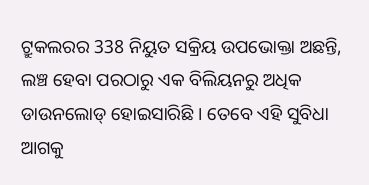ଟ୍ରୁକଲରର 338 ନିୟୁତ ସକ୍ରିୟ ଉପଭୋକ୍ତା ଅଛନ୍ତି, ଲଞ୍ଚ ହେବା ପରଠାରୁ ଏକ ବିଲିୟନରୁ ଅଧିକ ଡାଉନଲୋଡ୍ ହୋଇସାରିଛି । ତେବେ ଏହି ସୁବିଧା ଆଗକୁ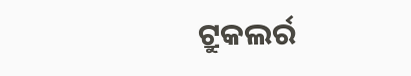ଟ୍ରୁକଲର୍ର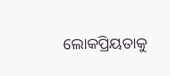ଲୋକପ୍ରିୟତାକୁ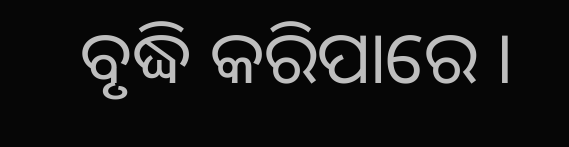ବୃଦ୍ଧି କରିପାରେ ।